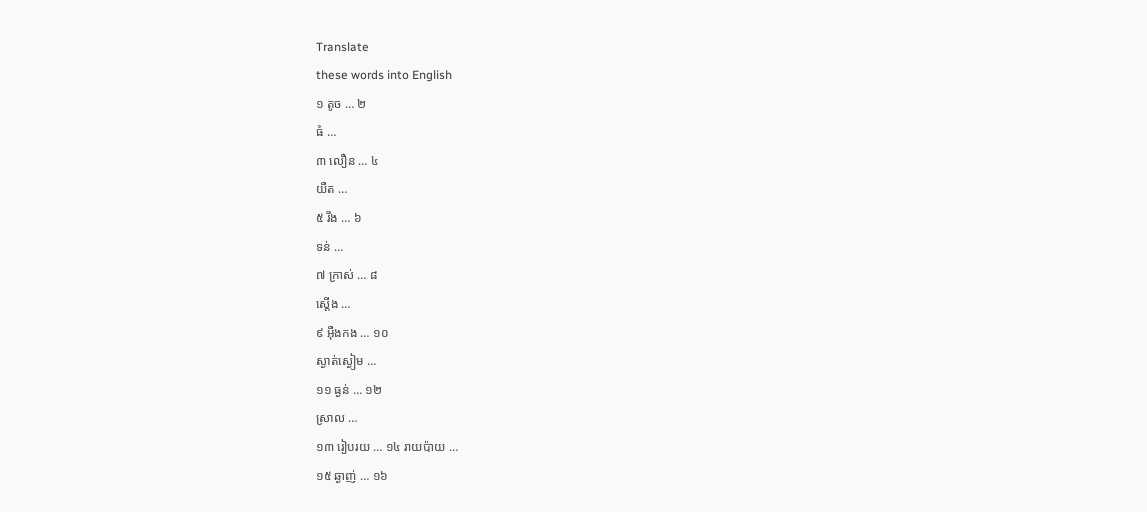Translate
these words into English
១ តូច … ២
ធំ …
៣ លឿន … ៤
យឺត …
៥ រឹង … ៦
ទន់ …
៧ ក្រាស់ … ៨
ស្ដើង …
៩ អ៊ឺងកង … ១០
ស្ងាត់ស្ងៀម …
១១ ធ្ងន់ … ១២
ស្រាល …
១៣ រៀបរយ … ១៤ រាយប៉ាយ …
១៥ ឆ្ងាញ់ … ១៦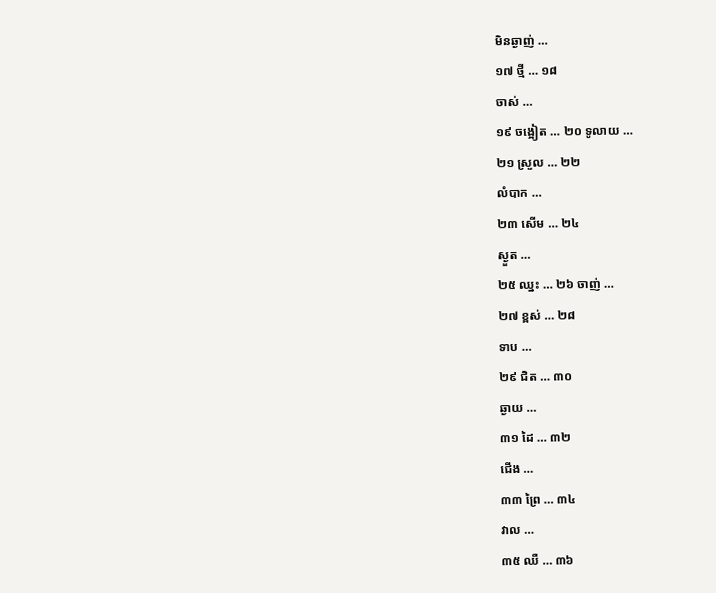មិនឆ្ងាញ់ …
១៧ ថ្មី … ១៨
ចាស់ …
១៩ ចង្អៀត … ២០ ទូលាយ …
២១ ស្រួល … ២២
លំបាក …
២៣ សើម … ២៤
ស្ងួត …
២៥ ឈ្នះ … ២៦ ចាញ់ …
២៧ ខ្ពស់ … ២៨
ទាប …
២៩ ជិត … ៣០
ឆ្ងាយ …
៣១ ដៃ … ៣២
ជើង …
៣៣ ព្រៃ … ៣៤
វាល …
៣៥ ឈឺ … ៣៦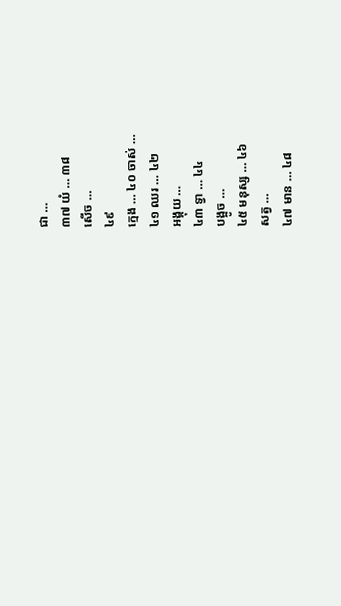ជា …
៣៧ យំ … ៣៨
សើច …
៤៩
ក្មេង … ៤០ ចាស់ …
៤១ ឈរ … ៤២
អង្គុយ …
៤៣ ទ្វា … ៤៤
បង្អូច …
៤៥ មនុស្ស … ៤៦
សត្វ …
៤៧ មាន … ៤៨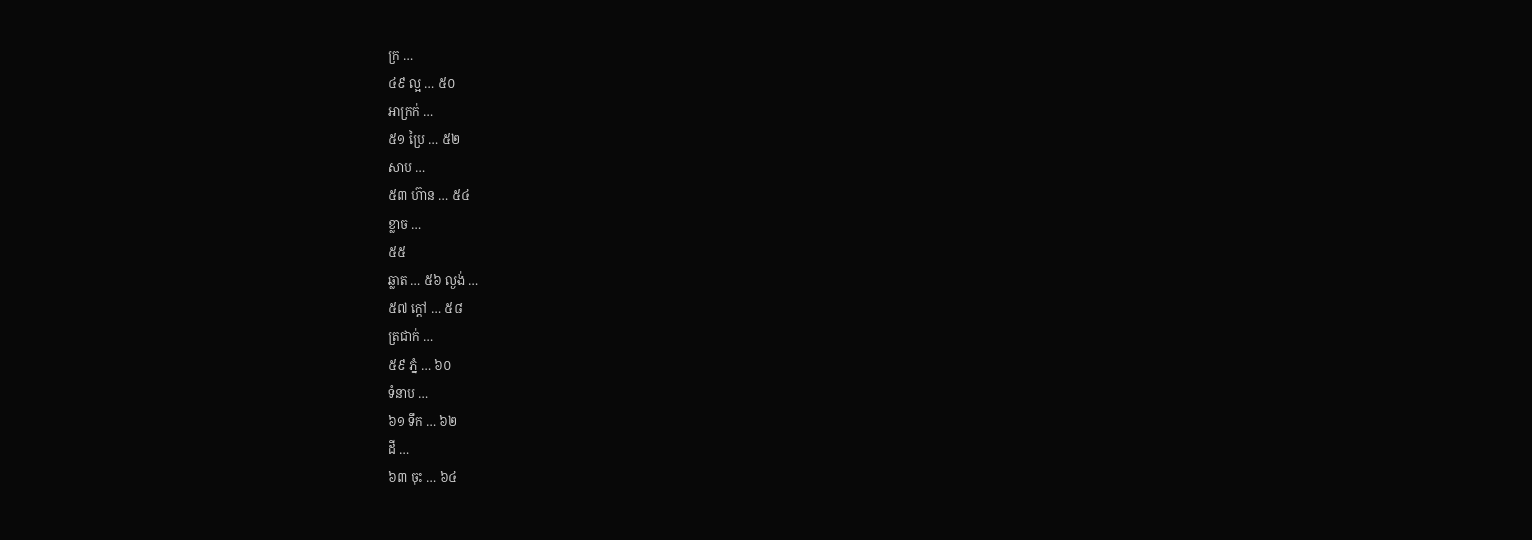ក្រ …
៤៩ ល្អ … ៥០
អាក្រក់ …
៥១ ប្រៃ … ៥២
សាប …
៥៣ ហ៊ាន … ៥៤
ខ្លាច …
៥៥
ឆ្លាត … ៥៦ ល្ងង់ …
៥៧ ក្ដៅ … ៥៨
ត្រជាក់ …
៥៩ ភ្នំ … ៦០
ទំនាប …
៦១ ទឹក … ៦២
ដី …
៦៣ ចុះ … ៦៤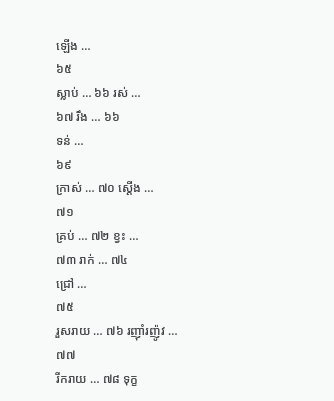ឡើង …
៦៥
ស្លាប់ … ៦៦ រស់ …
៦៧ រឹង … ៦៦
ទន់ …
៦៩
ក្រាស់ … ៧០ ស្ដើង …
៧១
គ្រប់ … ៧២ ខ្វះ …
៧៣ រាក់ … ៧៤
ជ្រៅ …
៧៥
រួសរាយ … ៧៦ រញ៉ាំរញ៉ូវ …
៧៧
រីករាយ … ៧៨ ទុក្ខ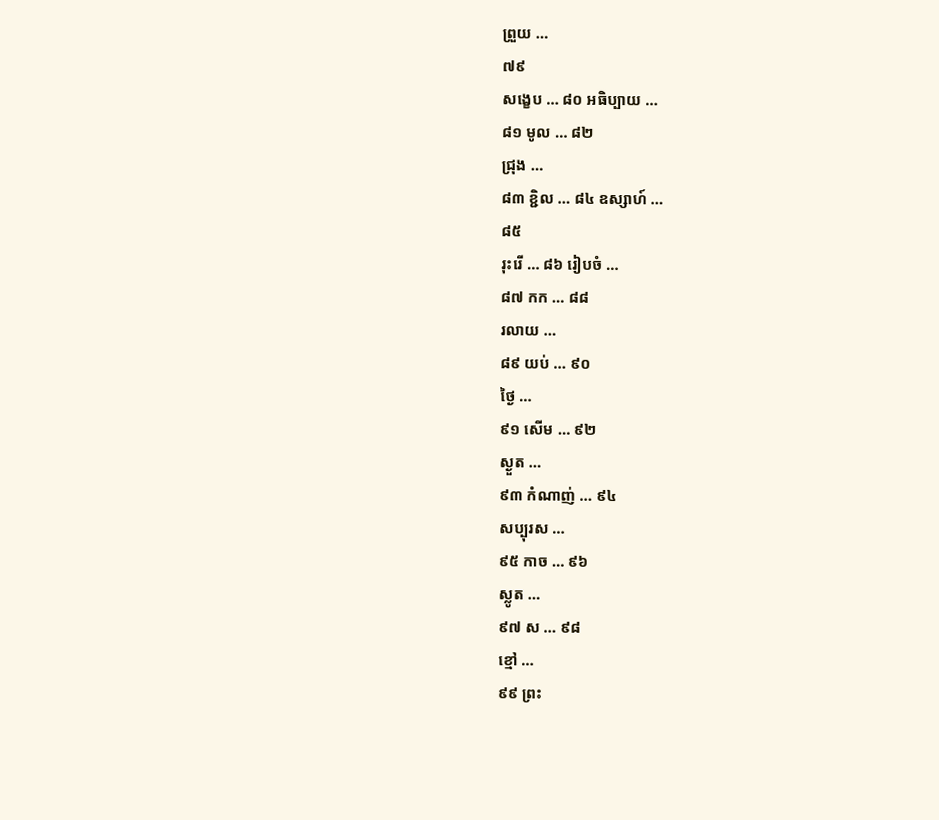ព្រួយ …
៧៩
សង្ខេប … ៨០ អធិប្បាយ …
៨១ មូល … ៨២
ជ្រុង …
៨៣ ខ្ជិល … ៨៤ ឧស្សាហ៍ …
៨៥
រុះរើ … ៨៦ រៀបចំ …
៨៧ កក … ៨៨
រលាយ …
៨៩ យប់ … ៩០
ថ្ងៃ …
៩១ សើម … ៩២
ស្ងួត …
៩៣ កំណាញ់ … ៩៤
សប្បុរស …
៩៥ កាច … ៩៦
ស្លូត …
៩៧ ស … ៩៨
ខ្មៅ …
៩៩ ព្រះ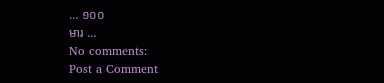… ១០០
មារ …
No comments:
Post a Comment